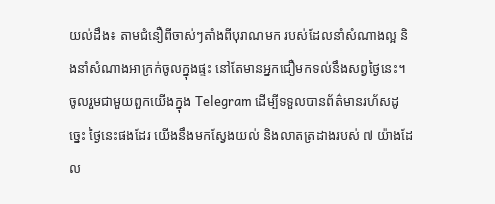យល់ដឹង៖ តាមជំនឿពីចាស់ៗតាំងពីបុរាណមក របស់ដែលនាំសំណាងល្អ និងនាំសំណាងអាក្រក់ចូលក្នុងផ្ទះ នៅតែមានអ្នកជឿមកទល់នឹងសព្វថ្ងៃនេះ។
ចូលរួមជាមួយពួកយើងក្នុង Telegram ដើម្បីទទួលបានព័ត៌មានរហ័សដូច្នេះ ថ្ងៃនេះផងដែរ យើងនឹងមកស្វែងយល់ និងលាតត្រដាងរបស់ ៧ យ៉ាងដែល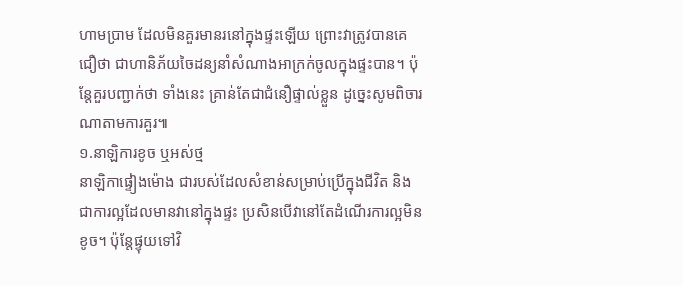ហាមប្រាម ដែលមិនគួរមានរនៅក្នុងផ្ទះឡើយ ព្រោះវាត្រូវបានគេជឿថា ជាហានិភ័យចៃដន្យនាំសំណាងអាក្រក់ចូលក្នុងផ្ទះបាន។ ប៉ុន្តែគួរបញ្ជាក់ថា ទាំងនេះ គ្រាន់តែជាជំនឿផ្ទាល់ខ្លួន ដូច្នេះសូមពិចារណាតាមការគួរ៕
១.នាឡិការខូច ឬអស់ថ្ម
នាឡិកាផ្ទៀងម៉ោង ជារបស់ដែលសំខាន់សម្រាប់ប្រើក្នុងជីវិត និងជាការល្អដែលមានវានៅក្នុងផ្ទះ ប្រសិនបើវានៅតែដំណើរការល្អមិនខូច។ ប៉ុន្តែផ្ទុយទៅវិ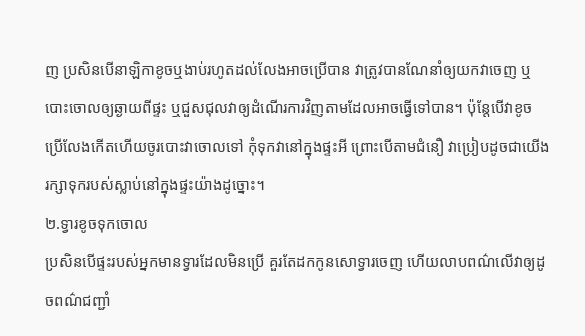ញ ប្រសិនបើនាឡិកាខូចឬងាប់រហូតដល់លែងអាចប្រើបាន វាត្រូវបានណែនាំឲ្យយកវាចេញ ឬបោះចោលឲ្យឆ្ងាយពីផ្ទះ ឬជួសជុលវាឲ្យដំណើរការវិញតាមដែលអាចធ្វើទៅបាន។ ប៉ុន្តែបើវាខូចប្រើលែងកើតហើយចូរបោះវាចោលទៅ កុំទុកវានៅក្នុងផ្ទះអី ព្រោះបើតាមជំនឿ វាប្រៀបដូចជាយើងរក្សាទុករបស់ស្លាប់នៅក្នុងផ្ទះយ៉ាងដូច្នោះ។
២.ទ្វារខូចទុកចោល
ប្រសិនបើផ្ទះរបស់អ្នកមានទ្វារដែលមិនប្រើ គួរតែដកកូនសោទ្វារចេញ ហើយលាបពណ៌លើវាឲ្យដូចពណ៌ជញ្ជាំ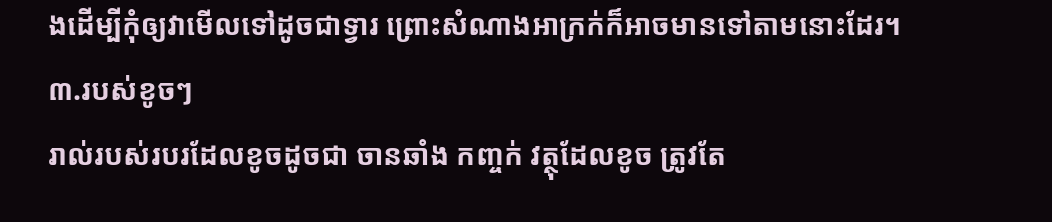ងដើម្បីកុំឲ្យវាមើលទៅដូចជាទ្វារ ព្រោះសំណាងអាក្រក់ក៏អាចមានទៅតាមនោះដែរ។
៣.របស់ខូចៗ
រាល់របស់របរដែលខូចដូចជា ចានឆាំង កញ្ចក់ វត្ថុដែលខូច ត្រូវតែ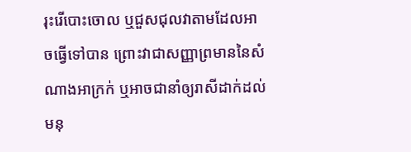រុះរើបោះចោល ឬជួសជុលវាតាមដែលអាចធ្វើទៅបាន ព្រោះវាជាសញ្ញាព្រមាននៃសំណាងអាក្រក់ ឬអាចជានាំឲ្យរាសីដាក់ដល់មនុ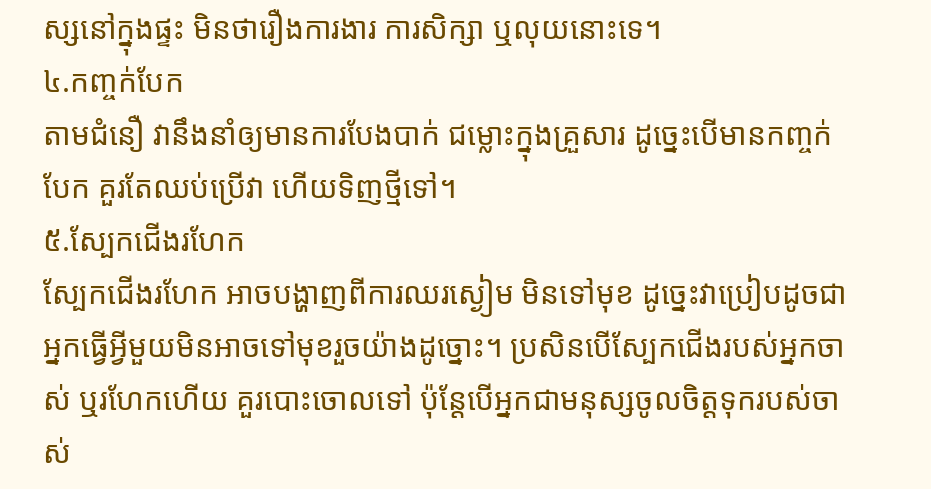ស្សនៅក្នុងផ្ទះ មិនថារឿងការងារ ការសិក្សា ឬលុយនោះទេ។
៤.កញ្ចក់បែក
តាមជំនឿ វានឹងនាំឲ្យមានការបែងបាក់ ជម្លោះក្នុងគ្រួសារ ដូច្នេះបើមានកញ្ចក់បែក គួរតែឈប់ប្រើវា ហើយទិញថ្មីទៅ។
៥.ស្បែកជើងរហែក
ស្បែកជើងរហែក អាចបង្ហាញពីការឈរស្ងៀម មិនទៅមុខ ដូច្នេះវាប្រៀបដូចជាអ្នកធ្វើអ្វីមួយមិនអាចទៅមុខរួចយ៉ាងដូច្នោះ។ ប្រសិនបើស្បែកជើងរបស់អ្នកចាស់ ឬរហែកហើយ គួរបោះចោលទៅ ប៉ុន្តែបើអ្នកជាមនុស្សចូលចិត្តទុករបស់ចាស់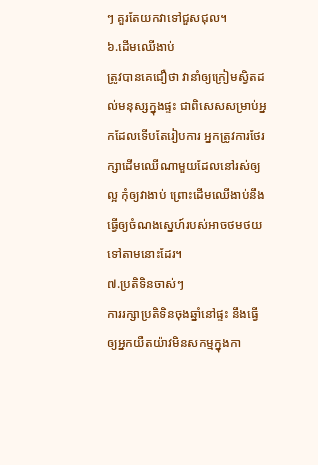ៗ គួរតែយកវាទៅជួសជុល។
៦.ដើមឈើងាប់
ត្រូវបានគេជឿថា វានាំឲ្យក្រៀមស្វិតដល់មនុស្សក្នុងផ្ទះ ជាពិសេសសម្រាប់អ្នកដែលទើបតែរៀបការ អ្នកត្រូវការថែរក្សាដើមឈើណាមួយដែលនៅរស់ឲ្យល្អ កុំឲ្យវាងាប់ ព្រោះដើមឈើងាប់នឹងធ្វើឲ្យចំណងស្នេហ៍របស់អាចថមថយទៅតាមនោះដែរ។
៧.ប្រតិទិនចាស់ៗ
ការរក្សាប្រតិទិនចុងឆ្នាំនៅផ្ទះ នឹងធ្វើឲ្យអ្នកយឺតយ៉ាវមិនសកម្មក្នុងកា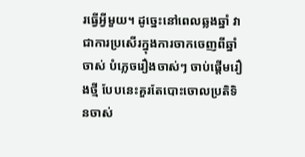រធ្វើអ្វីមួយ។ ដូច្នេះនៅពេលឆ្លងឆ្នាំ វាជាការប្រសើរក្នុងការចាកចេញពីឆ្នាំចាស់ បំភ្លេចរឿងចាស់ៗ ចាប់ផ្ដើមរឿងថ្មី បែបនេះគួរតែបោះចោលប្រតិទិនចាស់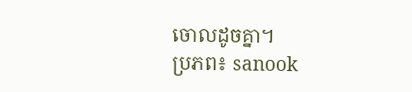ចោលដូចគ្នា។
ប្រភព៖ sanook